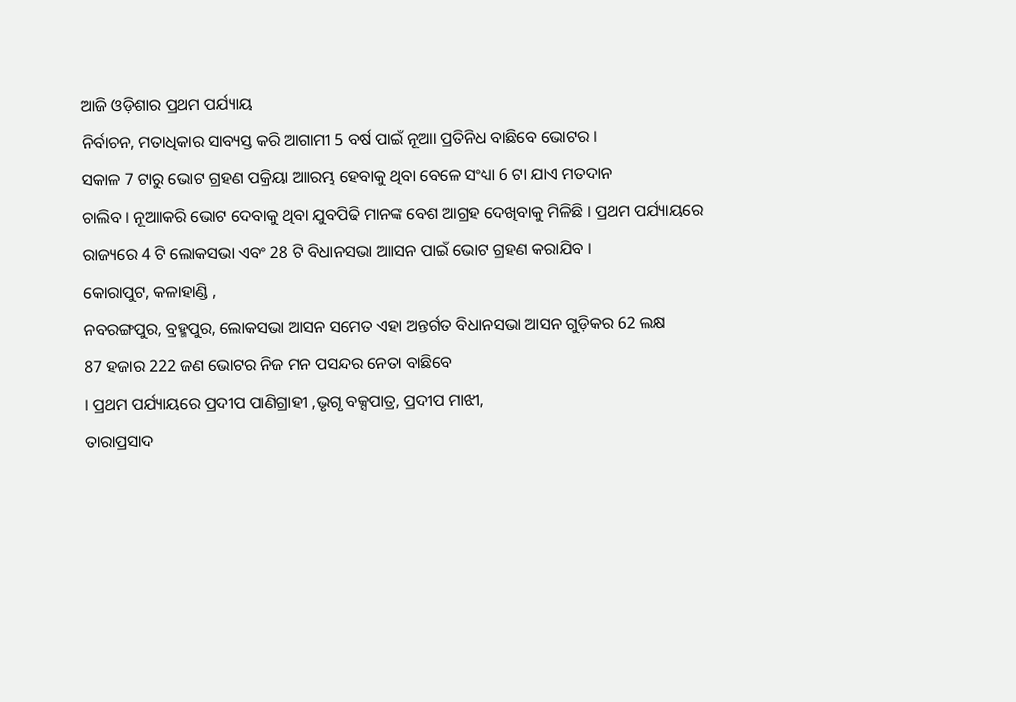ଆଜି ଓଡ଼ିଶାର ପ୍ରଥମ ପର୍ଯ୍ୟାୟ
ନିର୍ବାଚନ, ମତାଧିକାର ସାବ୍ୟସ୍ତ କରି ଆଗାମୀ 5 ବର୍ଷ ପାଇଁ ନୂଆା ପ୍ରତିନିଧ ବାଛିବେ ଭୋଟର ।
ସକାଳ 7 ଟାରୁ ଭୋଟ ଗ୍ରହଣ ପକ୍ରିୟା ଆାରମ୍ଭ ହେବାକୁ ଥିବା ବେଳେ ସଂଧ୍ୟା 6 ଟା ଯାଏ ମତଦାନ
ଚାଲିବ । ନୂଆାକରି ଭୋଟ ଦେବାକୁ ଥିବା ଯୁବପିଢି ମାନଙ୍କ ବେଶ ଆଗ୍ରହ ଦେଖିବାକୁ ମିଳିଛି । ପ୍ରଥମ ପର୍ଯ୍ୟାୟରେ
ରାଜ୍ୟରେ 4 ଟି ଲୋକସଭା ଏବଂ 28 ଟି ବିଧାନସଭା ଆାସନ ପାଇଁ ଭୋଟ ଗ୍ରହଣ କରାଯିବ ।
କୋରାପୁଟ, କଳାହାଣ୍ଡି ,
ନବରଙ୍ଗପୁର, ବ୍ରହ୍ମପୁର, ଲୋକସଭା ଆସନ ସମେତ ଏହା ଅନ୍ତର୍ଗତ ବିଧାନସଭା ଆସନ ଗୁଡ଼ିକର 62 ଲକ୍ଷ
87 ହଜାର 222 ଜଣ ଭୋଟର ନିଜ ମନ ପସନ୍ଦର ନେତା ବାଛିବେ
। ପ୍ରଥମ ପର୍ଯ୍ୟାୟରେ ପ୍ରଦୀପ ପାଣିଗ୍ରାହୀ ,ଭୃଗୃ ବକ୍ସପାତ୍ର, ପ୍ରଦୀପ ମାଝୀ,
ତାରାପ୍ରସାଦ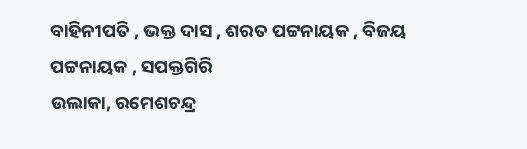ବାହିନୀପତି , ଭକ୍ତ ଦାସ , ଶରତ ପଟ୍ଟନାୟକ , ବିଜୟ ପଟ୍ଟନାୟକ , ସପକ୍ତଗିରି
ଉଲାକା, ରମେଶଚନ୍ଦ୍ର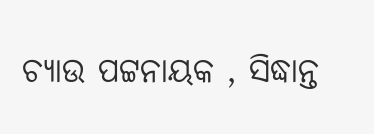ଚ୍ୟାଉ ପଟ୍ଟନାୟକ , ସିଦ୍ଧାନ୍ତ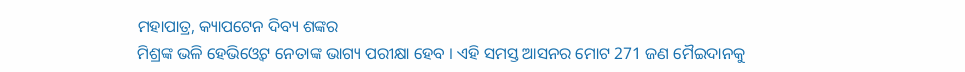ମହାପାତ୍ର, କ୍ୟାପଟେନ ଦିବ୍ୟ ଶଙ୍କର
ମିଶ୍ରଙ୍କ ଭଳି ହେଭିଓ୍ବେଟ ନେତାଙ୍କ ଭାଗ୍ୟ ପରୀକ୍ଷା ହେବ । ଏହି ସମସ୍ତ ଆସନର ମୋଟ 271 ଜଣ ମୈଇଦାନକୁ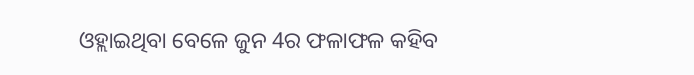ଓହ୍ଲାଇଥିବା ବେଳେ ଜୁନ 4ର ଫଳାଫଳ କହିବ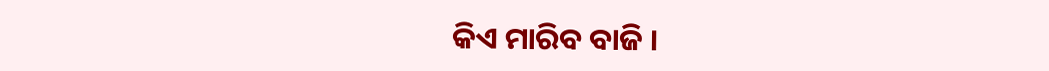କିଏ ମାରିବ ବାଜି ।